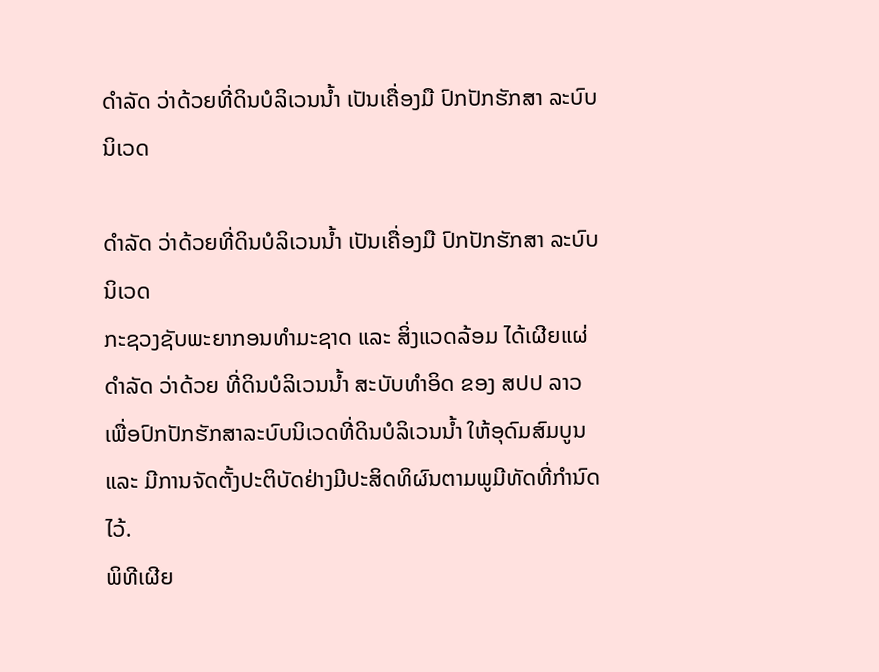ດຳລັດ ວ່າດ້ວຍທີ່ດິນບໍລິເວນນ້ຳ ເປັນເຄື່ອງມື ປົກປັກຮັກສາ ລະບົບນິເວດ

ດຳລັດ ວ່າດ້ວຍທີ່ດິນບໍລິເວນນ້ຳ ເປັນເຄື່ອງມື ປົກປັກຮັກສາ ລະບົບນິເວດ
ກະຊວງຊັບພະຍາກອນທຳມະຊາດ ແລະ ສິ່ງແວດລ້ອມ ໄດ້ເຜີຍແຜ່ ດຳລັດ ວ່າດ້ວຍ ທີ່ດິນບໍລິເວນນໍ້າ ສະບັບທຳອິດ ຂອງ ສປປ ລາວ ເພື່ອປົກປັກຮັກສາລະບົບນິເວດທີ່ດິນບໍລິເວນນໍ້າ ໃຫ້ອຸດົມສົມບູນ ແລະ ມີການຈັດຕັ້ງປະຕິບັດຢ່າງມີປະສິດທິຜົນຕາມພູມີທັດທີ່ກຳນົດໄວ້.
ພິທີເຜີຍ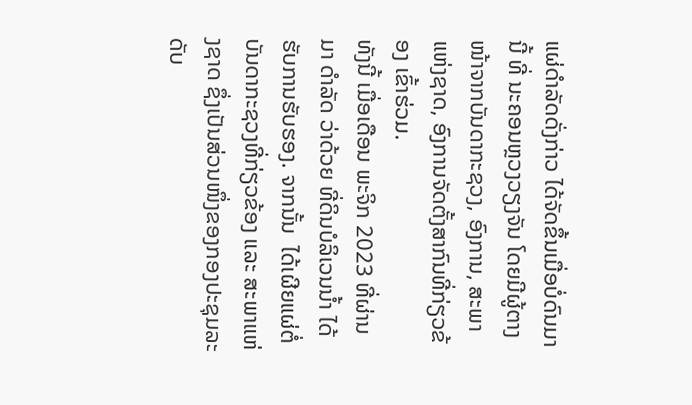ແຜ່ດຳລັດດັ່ງກ່າວ ໄດ້ຈັດຂຶ້ນເມື່ອບໍ່ດົນມານີ້ ທີ່ ນະຄອນຫຼວງວຽງຈັນ ໂດຍມີຜູ້ຕາງໜ້າຈາກບັນດາກະຊວງ, ອົງການ, ສະພາແຫ່ງຊາດ, ອົງການຈັດຕັ້ງສາກົນທີ່ກ່ຽວຂ້ອງ ເຂົ້າຮ່ວມ.
ທັງນີ້ ເມື່ອເດືອນ ພະຈິກ 2023 ທີ່ຜ່ານມາ ດຳລັດ ວ່າດ້ວຍ ທີ່ດິນບໍລິເວນນໍ້າ ໄດ້ຮັບການຮັບຮອງ. ຈາກນັ້ນ  ໄດ້ເຜີຍແຜ່ຕໍ່ບັນດາກະຊວງທີ່ກ່ຽວຂ້ອງ ແລະ ສະພາແຫ່ງຊາດ ຊຶ່ງເປັນສ່ວນໜຶ່ງຂອງກອງປະຊຸມລະດັບ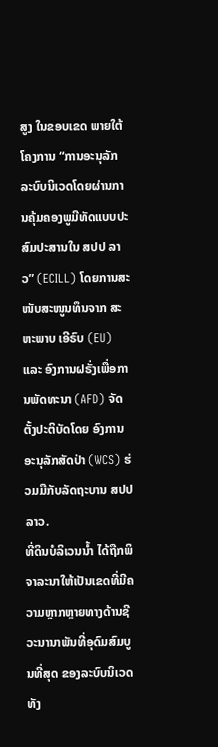ສູງ ໃນຂອບເຂດ ພາຍໃຕ້ໂຄງການ “ການອະນຸລັກລະບົບນິເວດໂດຍຜ່ານການຄຸ້ມຄອງພູມີທັດແບບປະສົມປະສານໃນ ສປປ ລາວ” (ECILL) ໂດຍການສະໜັບສະໜູນທຶນຈາກ ສະຫະພາບ ເອີຣົບ (EU) ແລະ ອົງການຝຣັ່ງເພື່ອການພັດທະນາ (AFD) ຈັດຕັ້ງປະຕິບັດໂດຍ ອົງການອະນຸລັກສັດປ່າ (WCS) ຮ່ວມມືກັບລັດຖະບານ ສປປ ລາວ.
ທີ່ດິນບໍລິເວນນໍ້າ ໄດ້ຖືກພິຈາລະນາໃຫ້ເປັນເຂດທີ່ມີຄວາມຫຼາກຫຼາຍທາງດ້ານຊີວະນານາພັນທີ່ອຸດົມສົມບູນທີ່ສຸດ ຂອງລະບົບນິເວດທັງ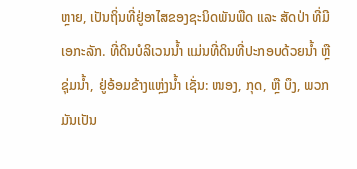ຫຼາຍ, ເປັນຖິ່ນທີ່ຢູ່ອາໄສຂອງຊະນິດພັນພືດ ແລະ ສັດປ່າ ທີ່ມີເອກະລັກ. ທີ່ດິນບໍລິເວນນໍ້າ ແມ່ນທີ່ດິນທີ່ປະກອບດ້ວຍນໍ້າ ຫຼື ຊຸ່ມນໍ້າ, ຢູ່ອ້ອມຂ້າງແຫຼ່ງນໍ້າ ເຊັ່ນ: ໜອງ, ກຸດ, ຫຼື ບຶງ, ພວກມັນເປັນ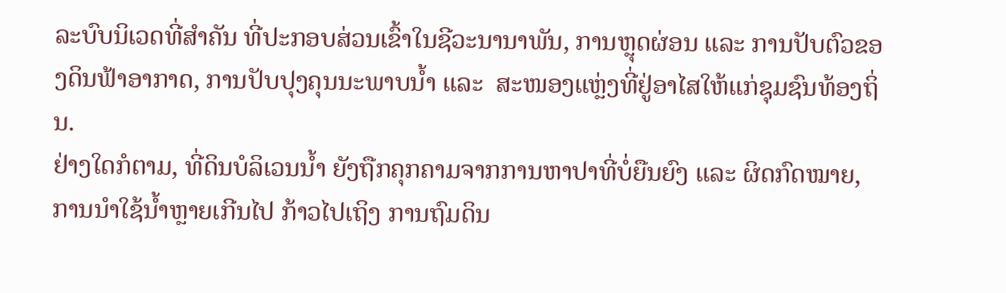ລະບົບນິເວດທີ່ສຳຄັນ ທີ່ປະກອບສ່ວນເຂົ້າໃນຊີວະນານາພັນ, ການຫຼຸດຜ່ອນ ແລະ ການປັບຕົວຂອງດິນຟ້າອາກາດ, ການປັບປຸງຄຸນນະພາບນ້ຳ ແລະ  ສະໜອງແຫຼ່ງທີ່ຢູ່ອາໄສໃຫ້ແກ່ຊຸມຊົນທ້ອງຖິ່ນ.
ຢ່າງໃດກໍຕາມ, ທີ່ດິນບໍລິເວນນໍ້າ ຍັງຖືກຄຸກຄາມຈາກການຫາປາທີ່ບໍ່ຍືນຍົງ ແລະ ຜິດກົດໝາຍ, ການນໍາໃຊ້ນ້ຳຫຼາຍເກີນໄປ ກ້າວໄປເຖິງ ການຖົມດິນ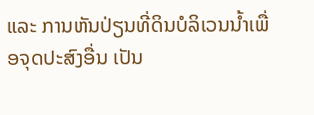ແລະ ການຫັນປ່ຽນທີ່ດິນບໍລິເວນນໍ້າເພື່ອຈຸດປະສົງອື່ນ ເປັນ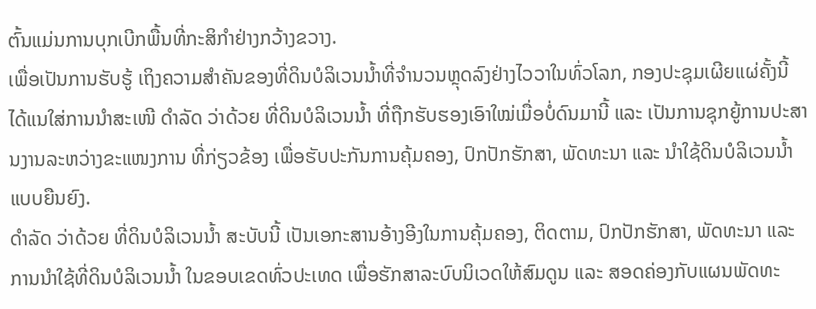ຕົ້ນແມ່ນການບຸກເບີກພື້ນທີ່ກະສິກໍາຢ່າງກວ້າງຂວາງ.
ເພື່ອເປັນການຮັບຮູ້ ເຖິງຄວາມສຳຄັນຂອງທີ່ດິນບໍລິເວນນໍ້າທີ່ຈຳນວນຫຼຸດລົງຢ່າງໄວວາໃນທົ່ວໂລກ, ກອງປະຊຸມເຜີຍແຜ່ຄັ້ງນີ້ ໄດ້ແນໃສ່ການນຳສະເໜີ ດຳລັດ ວ່າດ້ວຍ ທີ່ດິນບໍລິເວນນໍ້າ ທີ່ຖືກຮັບຮອງເອົາໃໝ່ເມື່ອບໍ່ດົນມານີ້ ແລະ ເປັນການຊຸກຍູ້ການປະສານງານລະຫວ່າງຂະແໜງການ ທີ່ກ່ຽວຂ້ອງ ເພື່ອຮັບປະກັນການຄຸ້ມຄອງ, ປົກປັກຮັກສາ, ພັດທະນາ ແລະ ນຳໃຊ້ດິນບໍລິເວນນໍ້າແບບຍືນຍົງ.
ດຳລັດ ວ່າດ້ວຍ ທີ່ດິນບໍລິເວນນໍ້າ ສະບັບນີ້ ເປັນເອກະສານອ້າງອີງໃນການຄຸ້ມຄອງ, ຕິດຕາມ, ປົກປັກຮັກສາ, ພັດທະນາ ແລະ ການນຳໃຊ້ທີ່ດິນບໍລິເວນນໍ້າ ໃນຂອບເຂດທົ່ວປະເທດ ເພື່ອຮັກສາລະບົບນິເວດໃຫ້ສົມດູນ ແລະ ສອດຄ່ອງກັບແຜນພັດທະ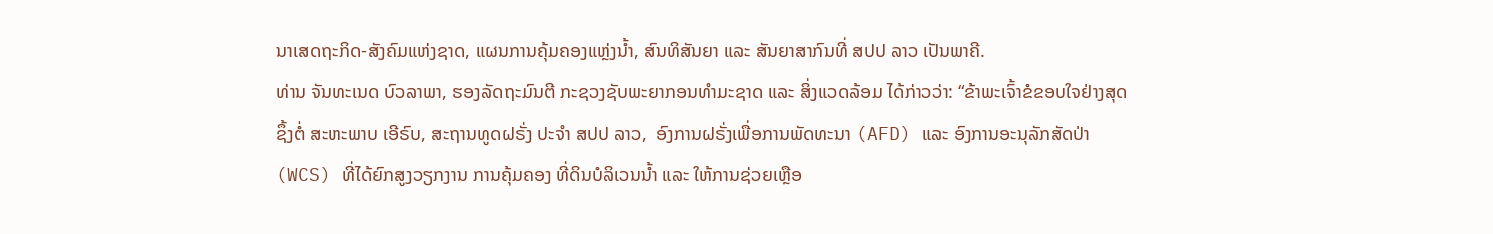ນາເສດຖະກິດ-ສັງຄົມແຫ່ງຊາດ, ແຜນການຄຸ້ມຄອງແຫຼ່ງນ້ຳ, ສົນທິສັນຍາ ແລະ ສັນຍາສາກົນທີ່ ສປປ ລາວ ເປັນພາຄີ.
ທ່ານ ຈັນທະເນດ ບົວລາພາ, ຮອງລັດຖະມົນຕີ ກະຊວງຊັບພະຍາກອນທຳມະຊາດ ແລະ ສິ່ງແວດລ້ອມ ໄດ້ກ່າວວ່າ: “ຂ້າພະເຈົ້າຂໍຂອບໃຈຢ່າງສຸດຊຶ້ງຕໍ່ ສະຫະພາບ ເອີຣົບ, ສະຖານທູດຝຣັ່ງ ປະຈຳ ສປປ ລາວ,  ອົງການຝຣັ່ງເພື່ອການພັດທະນາ (AFD) ແລະ ອົງການອະນຸລັກສັດປ່າ (WCS) ທີ່ໄດ້ຍົກສູງວຽກງານ ການຄຸ້ມຄອງ ທີ່ດິນບໍລິເວນນໍ້າ ແລະ ໃຫ້ການຊ່ວຍເຫຼືອ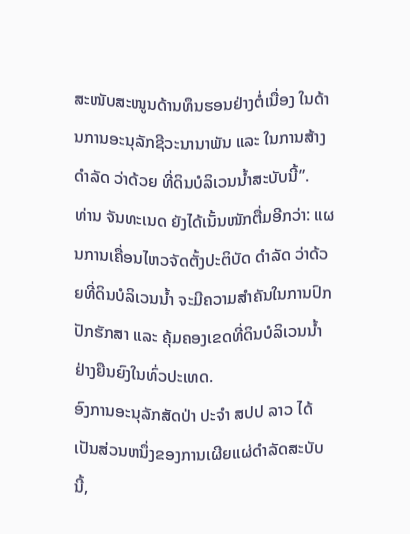ສະໜັບສະໜູນດ້ານທຶນຮອນຢ່າງຕໍ່ເນື່ອງ ໃນດ້ານການອະນຸລັກຊີວະນານາພັນ ແລະ ໃນການສ້າງດຳລັດ ວ່າດ້ວຍ ທີ່ດິນບໍລິເວນນໍ້າສະບັບນີ້”.
ທ່ານ ຈັນທະເນດ ຍັງໄດ້ເນັ້ນໜັກຕື່ມອີກວ່າ: ແຜນການເຄື່ອນໄຫວຈັດຕັ້ງປະຕິບັດ ດຳລັດ ວ່າດ້ວຍທີ່ດິນບໍລິເວນນໍ້າ ຈະມີຄວາມສຳຄັນໃນການປົກປັກຮັກສາ ແລະ ຄຸ້ມຄອງເຂດທີ່ດິນບໍລິເວນນໍ້າ ຢ່າງຍືນຍົງໃນທົ່ວປະເທດ.
ອົງການອະນຸລັກສັດປ່າ ປະຈໍາ ສປປ ລາວ ໄດ້ເປັນສ່ວນຫນຶ່ງຂອງການເຜີຍແຜ່ດໍາລັດສະບັບນີ້,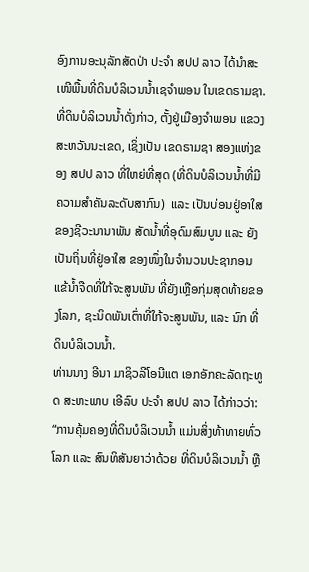ອົງການອະນຸລັກສັດປ່າ ປະຈໍາ ສປປ ລາວ ໄດ້ນໍາສະເໜີພື້ນທີ່ດິນບໍລິເວນນໍ້າເຊຈໍາພອນ ໃນເຂດຣາມຊາ. ທີ່ດິນບໍລິເວນນໍ້າດັ່ງກ່າວ, ຕັ້ງຢູ່ເມືອງຈຳພອນ ແຂວງສະຫວັນນະເຂດ, ເຊິ່ງເປັນ ເຂດຣາມຊາ ສອງແຫ່ງຂອງ ສປປ ລາວ ທີ່ໃຫຍ່ທີ່ສຸດ (ທີ່ດິນບໍລິເວນນ້ຳທີ່ມີຄວາມສຳຄັນລະດັບສາກົນ)  ແລະ ເປັນບ່ອນຢູ່ອາໃສຂອງຊີວະນານາພັນ ສັດນ້ຳທີ່ອຸດົມສົມບູນ ແລະ ຍັງເປັນຖິ່ນທີ່ຢູ່ອາໃສ ຂອງໜຶ່ງໃນຈຳນວນປະຊາກອນແຂ້ນໍ້າຈືດທີ່ໃກ້ຈະສູນພັນ ທີ່ຍັງເຫຼືອກຸ່ມສຸດທ້າຍຂອງໂລກ, ຊະນິດພັນເຕົ່າທີ່ໃກ້ຈະສູນພັນ, ແລະ ນົກ ທີ່ດິນບໍລິເວນນໍ້າ.
ທ່ານນາງ ອີນາ ມາຊິວລີໂອນີແຕ ເອກອັກຄະລັດຖະທູດ ສະຫະພາບ ເອີລົບ ປະຈຳ ສປປ ລາວ ໄດ້ກ່າວວ່າ: “ການຄຸ້ມຄອງທີ່ດິນບໍລິເວນນໍ້າ ແມ່ນສິ່ງທ້າທາຍທົ່ວໂລກ ແລະ ສົນທິສັນຍາວ່າດ້ວຍ ທີ່ດິນບໍລິເວນນໍ້າ ຫຼື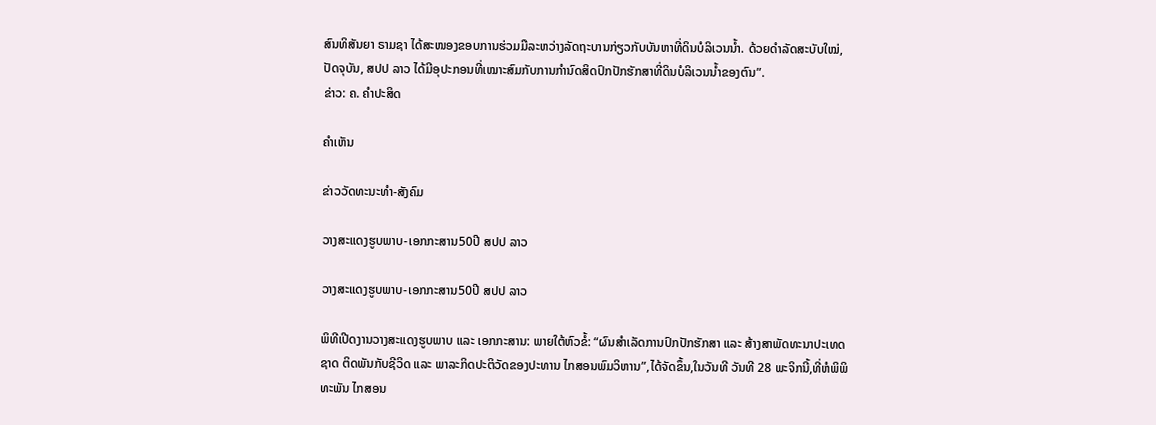ສົນທິສັນຍາ ຣາມຊາ ໄດ້ສະໜອງຂອບການຮ່ວມມືລະຫວ່າງລັດຖະບານກ່ຽວກັບບັນຫາທີ່ດິນບໍລິເວນນໍ້າ. ດ້ວຍດຳລັດສະບັບໃໝ່, ປັດຈຸບັນ, ສປປ ລາວ ໄດ້ມີອຸປະກອນທີ່ເໝາະສົມກັບການກຳນົດສິດປົກປັກຮັກສາທີ່ດິນບໍລິເວນນໍ້າຂອງຕົນ”.
ຂ່າວ: ຄ. ຄຳປະສິດ

ຄໍາເຫັນ

ຂ່າວວັດທະນະທຳ-ສັງຄົມ

ວາງສະແດງຮູບພາບ-ເອກກະສານ50ປີ ສປປ ລາວ

ວາງສະແດງຮູບພາບ-ເອກກະສານ50ປີ ສປປ ລາວ

ພິທີເປີດງານວາງສະແດງຮູບພາບ ແລະ ເອກກະສານ: ພາຍໃຕ້ຫົວຂໍ້: “ຜົນສໍາເລັດການປົກປັກຮັກສາ ແລະ ສ້າງສາພັດທະນາປະເທດຊາດ ຕິດພັນກັບຊີວິດ ແລະ ພາລະກິດປະຕິວັດຂອງປະທານ ໄກສອນພົມວິຫານ”,ໄດ້ຈັດຂຶ້ນ,ໃນວັນທີ ວັນທີ 28 ພະຈິກນີ້,ທີ່ຫໍພິພິທະພັນ ໄກສອນ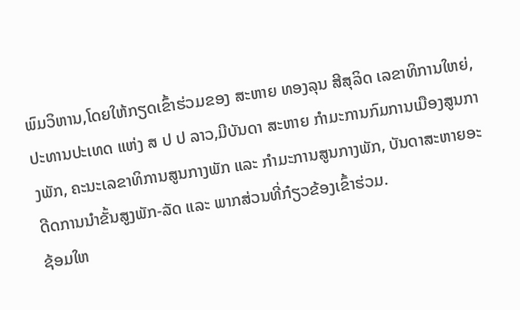ພົມວິຫານ,ໂດຍໃຫ້ກຽດເຂົ້າຮ່ວມຂອງ ສະຫາຍ ທອງລຸນ ສີສຸລິດ ເລຂາທິການໃຫຍ່, ປະທານປະເທດ ແຫ່ງ ສ ປ ປ ລາວ,ມີບັນດາ ສະຫາຍ ກໍາມະການກົມການເມືອງສູນກາງພັກ, ຄະນະເລຂາທິການສູນກາງພັກ ແລະ ກໍາມະການສູນກາງພັກ, ບັນດາສະຫາຍອະດີດການນໍາຂັ້ນສູງພັກ-ລັດ ແລະ ພາກສ່ວນທີ່ກ໋ຽວຂ້ອງເຂົ້າຮ່ວມ.
ຊ້ອມໃຫ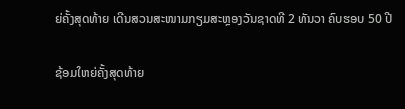ຍ່ຄັ້ງສຸດທ້າຍ ເດີນສວນສະໜາມກຽມສະຫຼອງວັນຊາດທີ 2 ທັນວາ ຄົບຮອບ 50 ປີ

ຊ້ອມໃຫຍ່ຄັ້ງສຸດທ້າຍ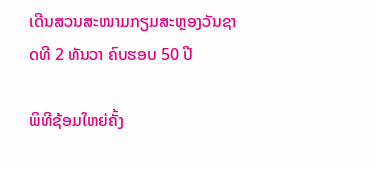ເດີນສວນສະໜາມກຽມສະຫຼອງວັນຊາດທີ 2 ທັນວາ ຄົບຮອບ 50 ປີ

ພິທີຊ້ອມໃຫຍ່ຄັ້ງ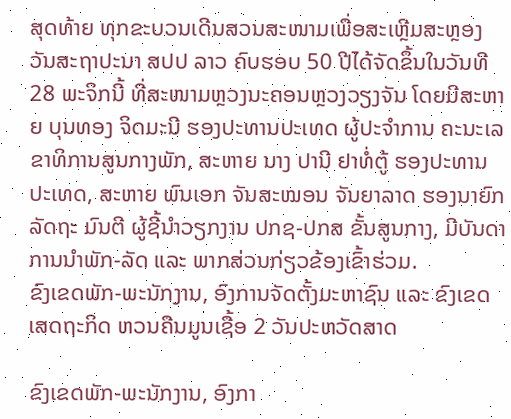ສຸດທ້າຍ ທຸກຂະບວນເດີນສວນສະໜາມເພື່ອສະເຫຼີມສະຫຼອງວັນສະຖາປະນາ ສປປ ລາວ ຄົບຮອບ 50 ປີໄດ້ຈັດຂຶ້ນໃນວັນທີ 28 ພະຈິກນີ້ ທີ່ສະໜາມຫຼວງນະຄອນຫຼວງວຽງຈັນ ໂດຍມີສະຫາຍ ບຸນທອງ ຈິດມະນີ ຮອງປະທານປະເທດ ຜູ້ປະຈໍາການ ຄະນະເລຂາທິການສູນກາງພັກ, ສະຫາຍ ນາງ ປານີ ຢາທໍ່ຕູ້ ຮອງປະທານປະເທດ, ສະຫາຍ ພົນເອກ ຈັນສະໝອນ ຈັນຍາລາດ ຮອງນາຍົກລັດຖະ ມົນຕີ ຜູ້ຊີ້ນໍາວຽກງານ ປກຊ-ປກສ ຂັ້ນສູນກາງ, ມີບັນດາການນຳພັກ-ລັດ ແລະ ພາກສ່ວນກ່ຽວຂ້ອງເຂົ້າຮ່ວມ.
ຂົງເຂດພັກ-ພະນັກງານ, ອົງການຈັດຕັ້ງມະຫາຊົນ ແລະ ຂົງເຂດເສດຖະກິດ ຫວນຄືນມູນເຊື້ອ 2 ວັນປະຫວັດສາດ

ຂົງເຂດພັກ-ພະນັກງານ, ອົງກາ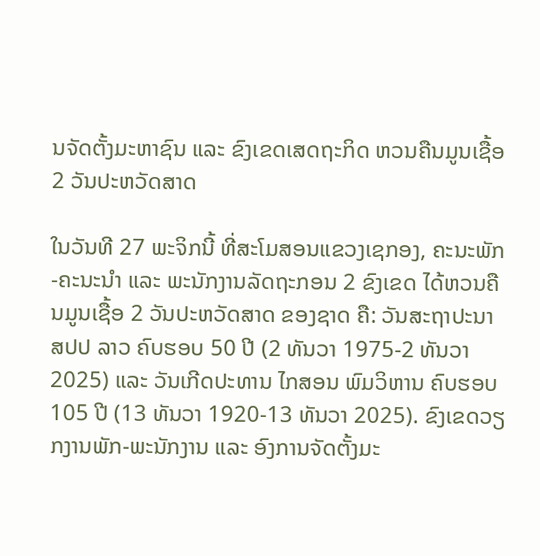ນຈັດຕັ້ງມະຫາຊົນ ແລະ ຂົງເຂດເສດຖະກິດ ຫວນຄືນມູນເຊື້ອ 2 ວັນປະຫວັດສາດ

ໃນວັນທີ 27 ພະຈິກນີ້ ທີ່ສະໂມສອນແຂວງເຊກອງ, ຄະນະພັກ-ຄະນະນໍາ ແລະ ພະນັກງານລັດຖະກອນ 2 ຂົງເຂດ ໄດ້ຫວນຄືນມູນເຊື້ອ 2 ວັນປະຫວັດສາດ ຂອງຊາດ ຄື: ວັນສະຖາປະນາ ສປປ ລາວ ຄົບຮອບ 50 ປີ (2 ທັນວາ 1975-2 ທັນວາ 2025) ແລະ ວັນເກີດປະທານ ໄກສອນ ພົມວິຫານ ຄົບຮອບ 105 ປີ (13 ທັນວາ 1920-13 ທັນວາ 2025). ຂົງເຂດວຽກງານພັກ-ພະນັກງານ ແລະ ອົງການຈັດຕັ້ງມະ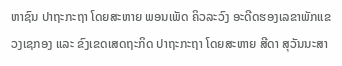ຫາຊົນ ປາຖະກະຖາ ໂດຍສະຫາຍ ພອນເພັດ ຄິວລະວົງ ອະດີດຮອງເລຂາພັກແຂວງເຊກອງ ແລະ ຂົງເຂດເສດຖະກິດ ປາຖະກະຖາ ໂດຍສະຫາຍ ສີດາ ສຸວັນນະສາ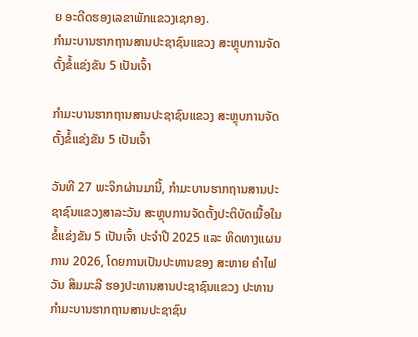ຍ ອະດີດຮອງເລຂາພັກແຂວງເຊກອງ.
ກຳມະບານຮາກຖານສານປະຊາຊົນແຂວງ ສະຫຼຸບການຈັດຕັ້ງຂໍ້ແຂ່ງຂັນ 5 ເປັນເຈົ້າ

ກຳມະບານຮາກຖານສານປະຊາຊົນແຂວງ ສະຫຼຸບການຈັດຕັ້ງຂໍ້ແຂ່ງຂັນ 5 ເປັນເຈົ້າ

ວັນທີ 27 ພະຈິກຜ່ານມານີ້, ກຳມະບານຮາກຖານສານປະຊາຊົນແຂວງສາລະວັນ ສະຫຼຸບການຈັດຕັ້ງປະຕິບັດເນື້ອໃນຂໍ້ແຂ່ງຂັນ 5 ເປັນເຈົ້າ ປະຈຳປີ 2025 ແລະ ທິດທາງແຜນການ 2026, ໂດຍການເປັນປະທານຂອງ ສະຫາຍ ຄຳໄຟວັນ ສິມມະລີ ຮອງປະທານສານປະຊາຊົນແຂວງ ປະທານກຳມະບານຮາກຖານສານປະຊາຊົນ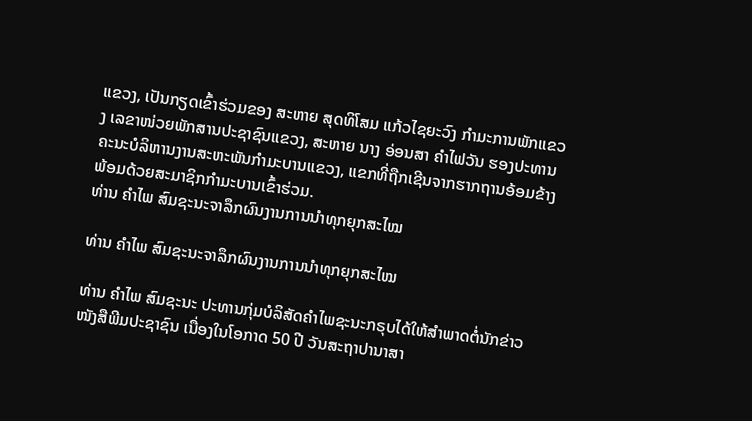ແຂວງ, ເປັນກຽດເຂົ້າຮ່ວມຂອງ ສະຫາຍ ສຸດທິໂສມ ແກ້ວໄຊຍະວົງ ກຳມະການພັກແຂວງ ເລຂາໜ່ວຍພັກສານປະຊາຊົນແຂວງ, ສະຫາຍ ນາງ ອ່ອນສາ ຄຳໄຟວັນ ຮອງປະທານຄະນະບໍລິຫານງານສະຫະພັນກຳມະບານແຂວງ, ແຂກທີ່ຖືກເຊີນຈາກຮາກຖານອ້ອມຂ້າງ ພ້ອມດ້ວຍສະມາຊິກກຳມະບານເຂົ້າຮ່ວມ.
ທ່ານ ຄໍາໄພ ສົມຊະນະຈາລຶກຜົນງານການນໍາທຸກຍຸກສະໄໝ

ທ່ານ ຄໍາໄພ ສົມຊະນະຈາລຶກຜົນງານການນໍາທຸກຍຸກສະໄໝ

ທ່ານ ຄໍາໄພ ສົມຊະນະ ປະທານກຸ່ມບໍລິສັດຄໍາໄພຊະນະກຣຸບໄດ້ໃຫ້ສໍາພາດຕໍ່ນັກຂ່າວໜັງສືພີມປະຊາຊົນ ເນື່ອງໃນໂອກາດ 50 ປີ ວັນສະຖາປານາສາ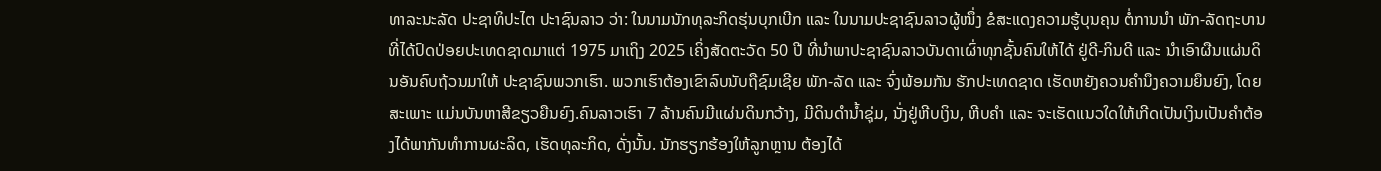ທາລະນະລັດ ປະຊາທິປະໄຕ ປະາຊົນລາວ ວ່າ: ໃນນາມນັກທຸລະກິດຮຸ່ນບຸກເບີກ ແລະ ໃນນາມປະຊາຊົນລາວຜູ້ໜຶ່ງ ຂໍສະແດງຄວາມຮູ້ບຸນຄຸນ ຕໍ່ການນໍາ ພັກ-ລັດຖະບານທີ່ໄດ້ປົດປ່ອຍປະເທດຊາດມາແຕ່ 1975 ມາເຖິງ 2025 ເຄິ່ງສັດຕະວັດ 50 ປີ ທີ່ນຳພາປະຊາຊົນລາວບັນດາເຜົ່າທຸກຊັ້ນຄົນໃຫ້ໄດ້ ຢູ່ດີ-ກິນດີ ແລະ ນຳເອົາຜືນແຜ່ນດິນອັນຄົບຖ້ວນມາໃຫ້ ປະຊາຊົນພວກເຮົາ. ພວກເຮົາຕ້ອງເຂົາລົບນັບຖືຊົມເຊີຍ ພັກ-ລັດ ແລະ ຈົ່ງພ້ອມກັນ ຮັກປະເທດຊາດ ເຮັດຫຍັງຄວນຄໍານຶງຄວາມຍຶນຍົງ, ໂດຍສະເພາະ ແມ່ນບັນຫາສີຂຽວຍືນຍົງ.ຄົນລາວເຮົາ 7 ລ້ານຄົນມີແຜ່ນດິນກວ້າງ, ມີດິນດຳນໍ້າຊຸ່ມ, ນັ່ງຢູ່ຫີບເງິນ, ຫີບຄໍາ ແລະ ຈະເຮັດແນວໃດໃຫ້ເກີດເປັນເງິນເປັນຄໍາຕ້ອງໄດ້ພາກັນທຳການຜະລິດ, ເຮັດທຸລະກິດ, ດັ່ງນັ້ນ. ນັກຮຽກຮ້ອງໃຫ້ລູກຫຼານ ຕ້ອງໄດ້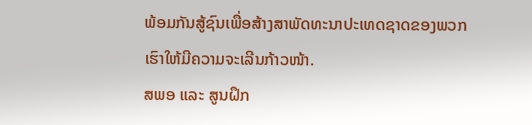ພ້ອມກັນສູ້ຊົນເພື່ອສ້າງສາພັດທະນາປະເທດຊາດຂອງພວກເຮົາໃຫ້ມີຄວາມຈະເລີນກ້າວໜ້າ.
ສພອ ແລະ ສູນຝຶກ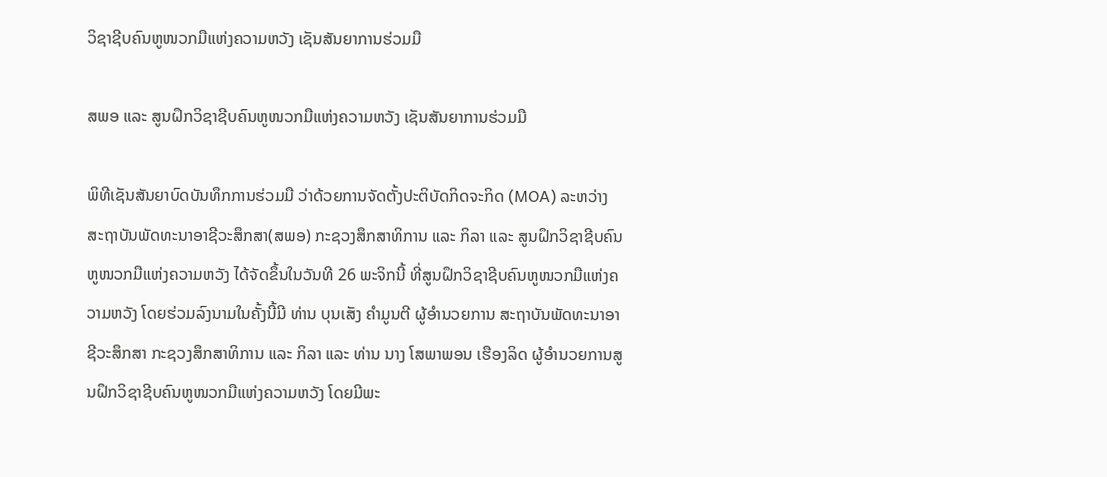ວິຊາຊີບຄົນຫູໜວກມືແຫ່ງຄວາມຫວັງ ເຊັນສັນຍາການຮ່ວມມື

ສພອ ແລະ ສູນຝຶກວິຊາຊີບຄົນຫູໜວກມືແຫ່ງຄວາມຫວັງ ເຊັນສັນຍາການຮ່ວມມື

ພິທີເຊັນສັນຍາບົດບັນທຶກການຮ່ວມມື ວ່າດ້ວຍການຈັດຕັ້ງປະຕິບັດກິດຈະກິດ (MOA) ລະຫວ່າງສະຖາບັນພັດທະນາອາຊີວະສຶກສາ(ສພອ) ກະຊວງສຶກສາທິການ ແລະ ກິລາ ແລະ ສູນຝຶກວິຊາຊີບຄົນຫູໜວກມືແຫ່ງຄວາມຫວັງ ໄດ້ຈັດຂຶ້ນໃນວັນທີ 26 ພະຈິກນີ້ ທີ່ສູນຝຶກວິຊາຊີບຄົນຫູໜວກມືແຫ່ງຄວາມຫວັງ ໂດຍຮ່ວມລົງນາມໃນຄັ້ງນີ້ມີ ທ່ານ ບຸນເສັງ ຄຳມູນຕີ ຜູ້ອຳນວຍການ ສະຖາບັນພັດທະນາອາຊີວະສຶກສາ ກະຊວງສຶກສາທິການ ແລະ ກິລາ ແລະ ທ່ານ ນາງ ໂສພາພອນ ເຮືອງລິດ ຜູ້ອຳນວຍການສູນຝຶກວິຊາຊີບຄົນຫູໜວກມືແຫ່ງຄວາມຫວັງ ໂດຍມີພະ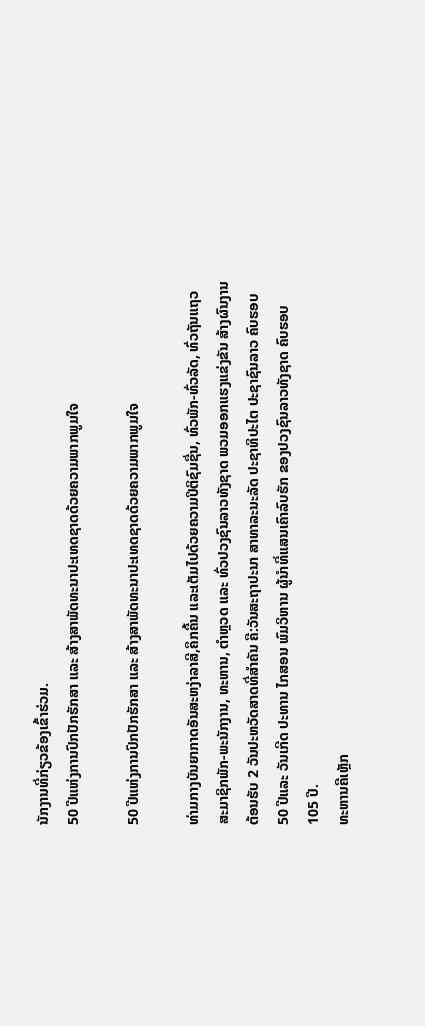ນັກງານທີ່ກ່ຽວຂ້ອງເຂົ້າຮ່ວມ.
50 ປີແຫ່ງການປົກປັກຮັກສາ ແລະ ສ້າງສາພັດທະນາປະເທດຊາດດ້ວຍຄວາມພາກພູມໃຈ

50 ປີແຫ່ງການປົກປັກຮັກສາ ແລະ ສ້າງສາພັດທະນາປະເທດຊາດດ້ວຍຄວາມພາກພູມໃຈ

ທ່າມກາງບັນຍາກາດອັນສະຫງ່າລາສີ,ຄຶກຄື້ນ ແລະເຕັມໄປດ້ວຍຄວາມປິຕິຊົມຊື່ນ, ທົ່ວພັກ-ທົ່ວລັດ, ທົ່ວຖັນແຖວ ສະມາຊິກພັກ-ພະນັກງານ, ທະຫານ, ຕໍາຫຼວດ ແລະ ທົ່ວປວງຊົນລາວທັງຊາດ ພວມອອກແຮງແຂ່ງຂັນ ສ້າງຜົນງານຕ້ອນຮັບ 2 ວັນປະຫວັດສາດທີ່ສຳຄັນ ຄື:ວັນສະຖາປະນາ ສາທາລະນະລັດ ປະຊາທິປະໄຕ ປະຊາຊົນລາວ ຄົບຮອບ 50 ປີແລະ ວັນເກີດ ປະທານ ໄກສອນ ພົມວິຫານ ຜູ້ນໍາທີ່ແສນເຄົາລົບຮັກ ຂອງປວງຊົນລາວທັງຊາດ ຄົບຮອບ 105 ປີ.
ທະຫານຄືເຫຼັກ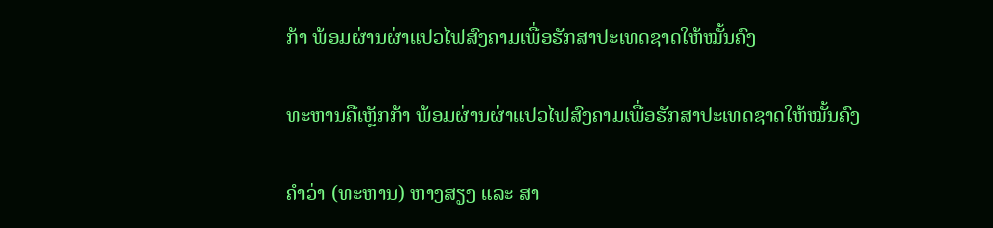ກ້າ ພ້ອມຜ່ານຜ່າແປວໄຟສົງຄາມເພື່ອຮັກສາປະເທດຊາດໃຫ້ໝັ້ນຄົງ

ທະຫານຄືເຫຼັກກ້າ ພ້ອມຜ່ານຜ່າແປວໄຟສົງຄາມເພື່ອຮັກສາປະເທດຊາດໃຫ້ໝັ້ນຄົງ

ຄຳວ່າ (ທະຫານ) ຫາງສຽງ ແລະ ສາ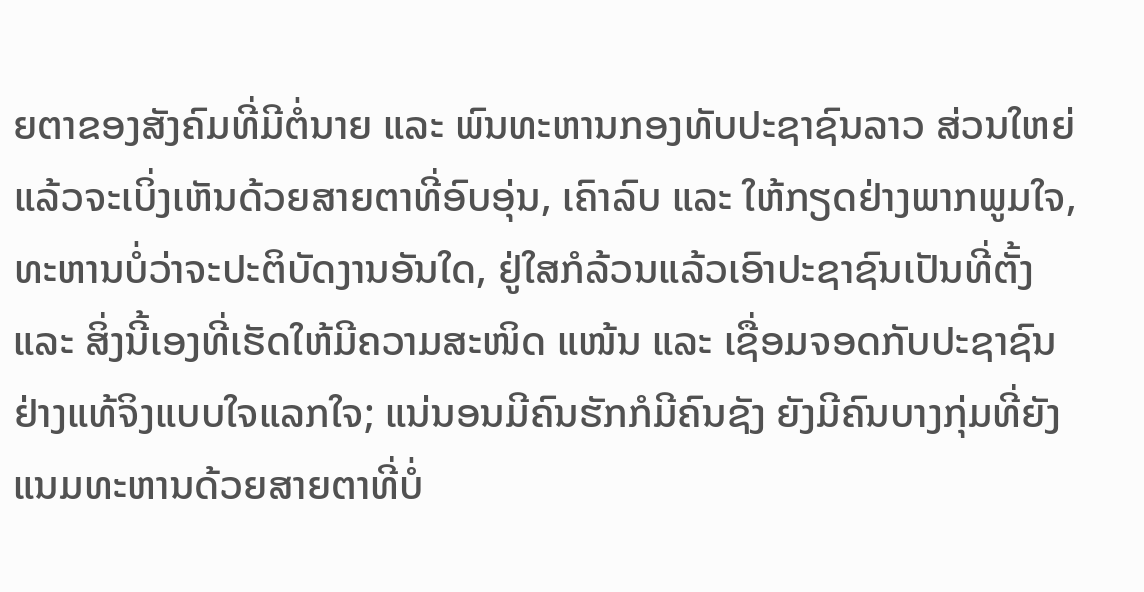ຍຕາຂອງສັງຄົມທີ່ມີຕໍ່ນາຍ ແລະ ພົນທະຫານກອງທັບປະຊາຊົນລາວ ສ່ວນໃຫຍ່ແລ້ວຈະເບິ່ງເຫັນດ້ວຍສາຍຕາທີ່ອົບອຸ່ນ, ເຄົາລົບ ແລະ ໃຫ້ກຽດຢ່າງພາກພູມໃຈ, ທະຫານບໍ່ວ່າຈະປະຕິບັດງານອັນໃດ, ຢູ່ໃສກໍລ້ວນແລ້ວເອົາປະຊາຊົນເປັນທີ່ຕັ້ງ ແລະ ສິ່ງນີ້ເອງທີ່ເຮັດໃຫ້ມີຄວາມສະໜິດ ແໜ້ນ ແລະ ເຊື່ອມຈອດກັບປະຊາຊົນຢ່າງແທ້ຈິງແບບໃຈແລກໃຈ; ແນ່ນອນມີຄົນຮັກກໍມີຄົນຊັງ ຍັງມີຄົນບາງກຸ່ມທີ່ຍັງແນມທະຫານດ້ວຍສາຍຕາທີ່ບໍ່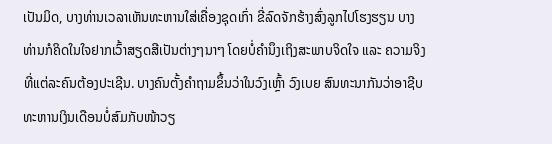ເປັນມິດ, ບາງທ່ານເວລາເຫັນທະຫານໃສ່ເຄື່ອງຊຸດເກົ່າ ຂີ່ລົດຈັກຮ້າງສົ່ງລູກໄປໂຮງຮຽນ ບາງທ່ານກໍຄິດໃນໃຈຢາກເວົ້າສຽດສີເປັນຕ່າງໆນາໆ ໂດຍບໍ່ຄຳນຶງເຖິງສະພາບຈິດໃຈ ແລະ ຄວາມຈິງທີ່ແຕ່ລະຄົນຕ້ອງປະເຊີນ. ບາງຄົນຕັ້ງຄຳຖາມຂຶ້ນວ່າໃນວົງເຫຼົ້າ ວົງເບຍ ສົນທະນາກັນວ່າອາຊີບທະຫານເງິນເດືອນບໍ່ສົມກັບໜ້າວຽ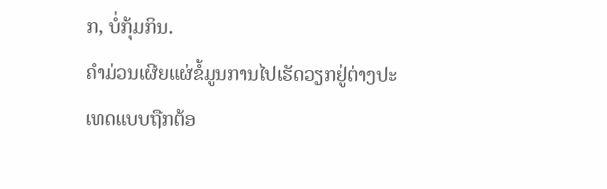ກ, ບໍ່ກຸ້ມກິນ.
ຄໍາມ່ວນເຜີຍແຜ່ຂໍ້ມູນການໄປເຮັດວຽກຢູ່ຕ່າງປະເທດແບບຖືກຕ້ອ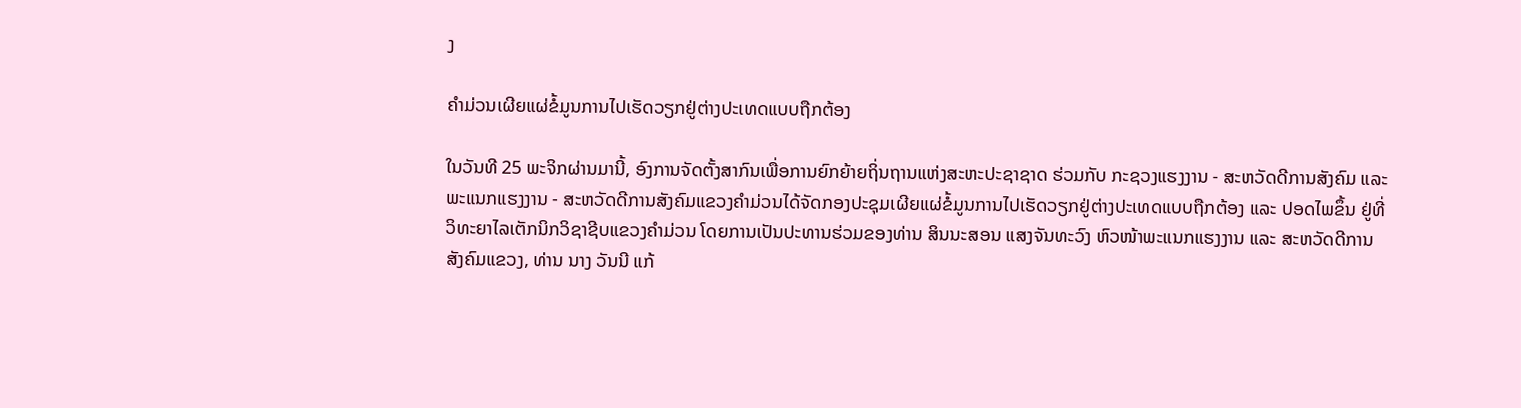ງ

ຄໍາມ່ວນເຜີຍແຜ່ຂໍ້ມູນການໄປເຮັດວຽກຢູ່ຕ່າງປະເທດແບບຖືກຕ້ອງ

ໃນວັນທີ 25 ພະຈິກຜ່ານມານີ້, ອົງການຈັດຕັ້ງສາກົນເພື່ອການຍົກຍ້າຍຖິ່ນຖານແຫ່ງສະຫະປະຊາຊາດ ຮ່ວມກັບ ກະຊວງແຮງງານ - ສະຫວັດດີການສັງຄົມ ແລະ ພະແນກແຮງງານ - ສະຫວັດດີການສັງຄົມແຂວງຄໍາມ່ວນໄດ້ຈັດກອງປະຊຸມເຜີຍແຜ່ຂໍ້ມູນການໄປເຮັດວຽກຢູ່ຕ່າງປະເທດແບບຖືກຕ້ອງ ແລະ ປອດໄພຂຶ້ນ ຢູ່ທີ່ວິທະຍາໄລເຕັກນິກວິຊາຊີບແຂວງຄໍາມ່ວນ ໂດຍການເປັນປະທານຮ່ວມຂອງທ່ານ ສິນນະສອນ ແສງຈັນທະວົງ ຫົວໜ້າພະແນກແຮງງານ ແລະ ສະຫວັດດີການສັງຄົມແຂວງ, ທ່ານ ນາງ ວັນນີ ແກ້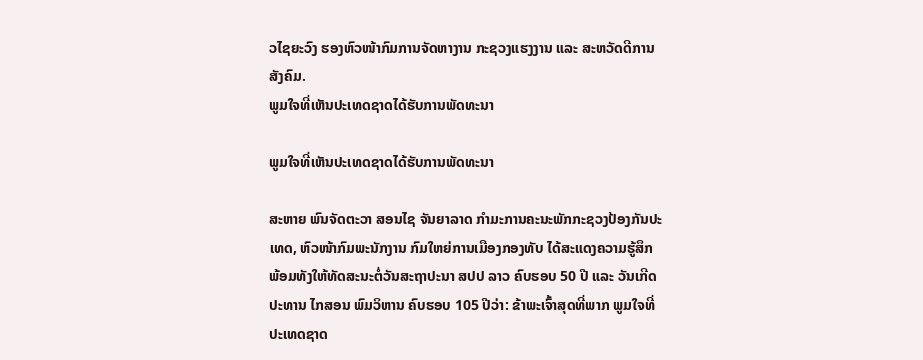ວໄຊຍະວົງ ຮອງຫົວໜ້າກົມການຈັດຫາງານ ກະຊວງແຮງງານ ແລະ ສະຫວັດດີການສັງຄົມ.
ພູມໃຈທີ່ເຫັນປະເທດຊາດໄດ້ຮັບການພັດທະນາ

ພູມໃຈທີ່ເຫັນປະເທດຊາດໄດ້ຮັບການພັດທະນາ

ສະຫາຍ ພົນຈັດຕະວາ ສອນໄຊ ຈັນຍາລາດ ກຳມະການຄະນະພັກກະຊວງປ້ອງກັນປະເທດ, ຫົວໜ້າກົມພະນັກງານ ກົມໃຫຍ່ການເມືອງກອງທັບ ໄດ້ສະແດງຄວາມຮູ້ສຶກ ພ້ອມທັງໃຫ້ທັດສະນະຕໍ່ວັນສະຖາປະນາ ສປປ ລາວ ຄົບຮອບ 50 ປີ ແລະ ວັນເກີດປະທານ ໄກສອນ ພົມວິຫານ ຄົບຮອບ 105 ປີວ່າ: ຂ້າພະເຈົ້າສຸດທີ່ພາກ ພູມໃຈທີ່ປະເທດຊາດ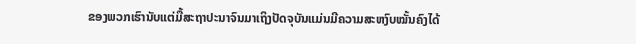ຂອງພວກເຮົານັບແຕ່ມື້ສະຖາປະນາຈົນມາເຖິງປັດຈຸບັນແມ່ນມີຄວາມສະຫງົບໝັ້ນຄົງໄດ້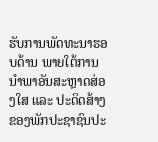ຮັບການພັດທະນາຮອບດ້ານ ພາຍໃຕ້ການນໍາພາອັນສະຫຼາດສ່ອງໃສ ແລະ ປະດິດສ້າງຂອງພັກປະຊາຊົນປະ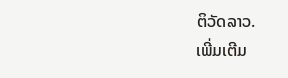ຕິວັດລາວ.
ເພີ່ມເຕີມ